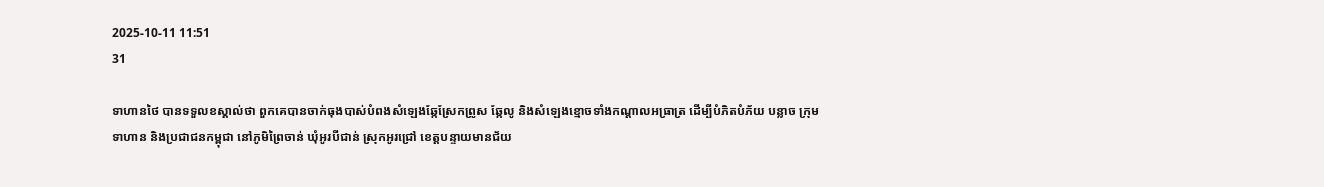2025-10-11 11:51
31

ទាហានថៃ បានទទួលខស្គាល់ថា ពួកគេបានចាក់ធុងបាស់បំពងសំឡេងឆ្កែស្រែកព្រូស ឆ្កែលូ និងសំឡេងខ្មោចទាំងកណ្តាលអធ្រាត្រ ដើម្បីបំភិតបំភ័យ បន្លាច ក្រុមទាហាន និងប្រជាជនកម្ពុជា នៅភូមិព្រៃចាន់ ឃុំអូរបីជាន់ ស្រុកអូរជ្រៅ ខេត្តបន្ទាយមានជ័យ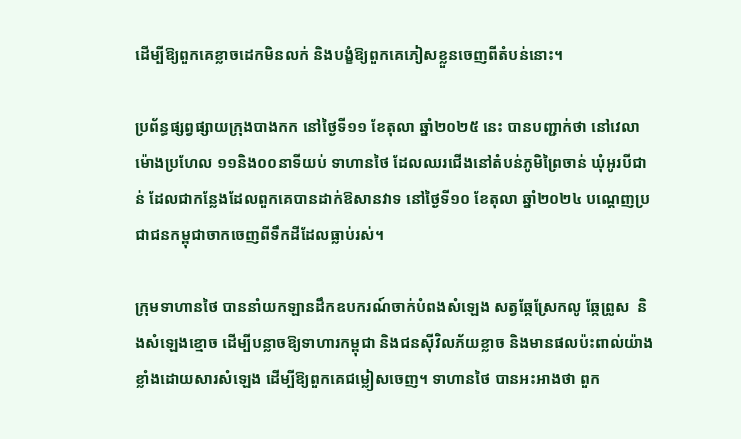ដើម្បីឱ្យពួកគេខ្លាចដេកមិនលក់ និងបង្ខំឱ្យពួកគេភៀសខ្លួនចេញពីតំបន់នោះ។

ប្រព័ន្ធផ្សព្វផ្សាយក្រុងបាងកក នៅថ្ងៃទី១១ ខែតុលា ឆ្នាំ២០២៥ នេះ បានបញ្ជាក់ថា នៅវេលាម៉ោងប្រហែល ១១និង០០នាទីយប់ ទាហានថៃ ដែលឈរជើងនៅតំបន់ភូមិព្រៃចាន់ ឃុំអូរបីជាន់ ដែលជាកន្លែងដែលពួកគេបានដាក់ឱសានវាទ នៅថ្ងៃទី១០ ខែតុលា ឆ្នាំ២០២៤ បណ្តេញប្រជាជនកម្ពុជាចាកចេញពីទឹកដីដែលធ្លាប់រស់។

ក្រុមទាហានថៃ បាននាំយកឡានដឹកឧបករណ៍ចាក់បំពងសំឡេង សត្វឆ្កែស្រែកលូ ឆ្កែព្រូស  និងសំឡេងខ្មោច ដើម្បីបន្លាចឱ្យទាហារកម្ពុជា និងជនស៊ីវិលភ័យខ្លាច និងមានផលប៉ះពាល់យ៉ាងខ្លាំងដោយសារសំឡេង ដើម្បីឱ្យពួកគេជម្លៀសចេញ។ ទាហានថៃ បានអះអាងថា ពួក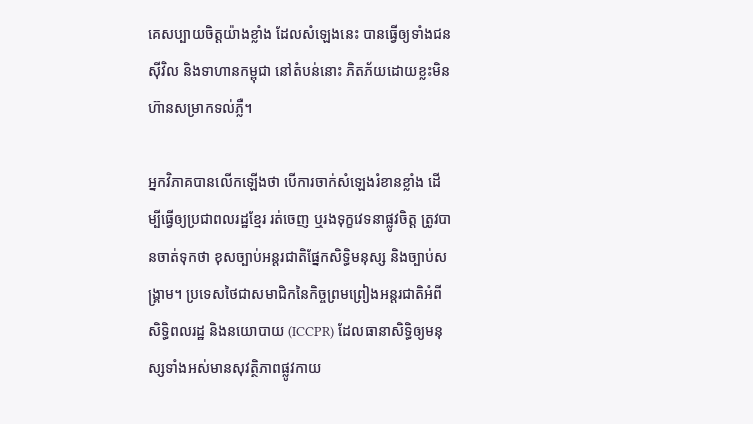គេសប្បាយចិត្តយ៉ាងខ្លាំង ដែលសំឡេងនេះ បានធ្វើឲ្យទាំងជនស៊ីវិល និងទាហានកម្ពុជា នៅតំបន់នោះ ភិតភ័យដោយខ្លះមិនហ៊ានសម្រាកទល់ភ្លឺ។

អ្នកវិភាគបានលើកឡើងថា បើការចាក់សំឡេងរំខានខ្លាំង ដើម្បីធ្វើឲ្យប្រជាពលរដ្ឋខ្មែរ រត់ចេញ ឬរងទុក្ខវេទនាផ្លូវចិត្ត ត្រូវបានចាត់ទុកថា ខុសច្បាប់អន្តរជាតិផ្នែកសិទ្ធិមនុស្ស និងច្បាប់សង្រ្គាម។ ប្រទេសថៃជាសមាជិកនៃកិច្ចព្រមព្រៀងអន្តរជាតិអំពីសិទ្ធិពលរដ្ឋ និងនយោបាយ (ICCPR) ដែលធានាសិទ្ធិឲ្យមនុស្សទាំងអស់មានសុវត្ថិភាពផ្លូវកាយ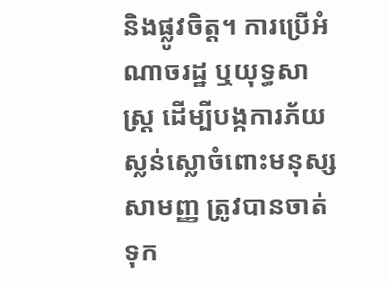និងផ្លូវចិត្ត។ ការប្រើអំណាចរដ្ឋ ឬយុទ្ធសាស្ត្រ ដើម្បីបង្កការភ័យស្លន់ស្លោចំពោះមនុស្សសាមញ្ញ ត្រូវបានចាត់ទុក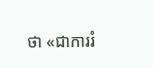ថា «ជាការរំ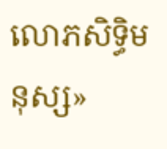លោភសិទ្ធិមនុស្ស»